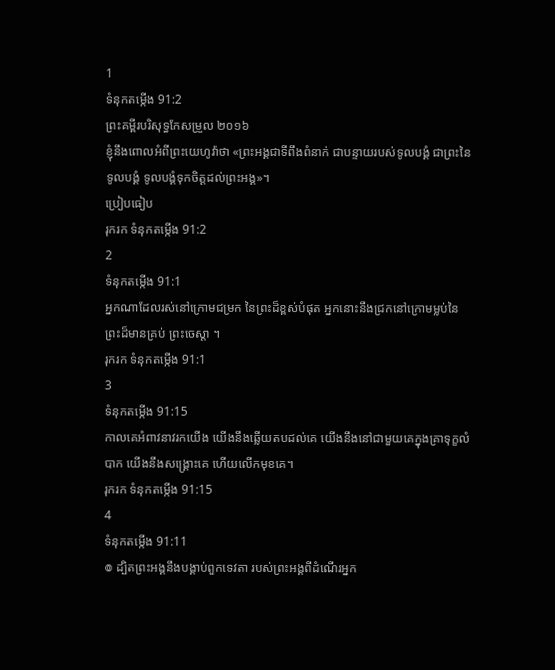1
ទំនុកតម្កើង 91:2
ព្រះគម្ពីរបរិសុទ្ធកែសម្រួល ២០១៦
ខ្ញុំនឹងពោលអំពីព្រះយេហូវ៉ាថា «ព្រះអង្គជាទីពឹងពំនាក់ ជាបន្ទាយរបស់ទូលបង្គំ ជាព្រះនៃទូលបង្គំ ទូលបង្គំទុកចិត្តដល់ព្រះអង្គ»។
ប្រៀបធៀប
រុករក ទំនុកតម្កើង 91:2
2
ទំនុកតម្កើង 91:1
អ្នកណាដែលរស់នៅក្រោមជម្រក នៃព្រះដ៏ខ្ពស់បំផុត អ្នកនោះនឹងជ្រកនៅក្រោមម្លប់នៃព្រះដ៏មានគ្រប់ ព្រះចេស្តា ។
រុករក ទំនុកតម្កើង 91:1
3
ទំនុកតម្កើង 91:15
កាលគេអំពាវនាវរកយើង យើងនឹងឆ្លើយតបដល់គេ យើងនឹងនៅជាមួយគេក្នុងគ្រាទុក្ខលំបាក យើងនឹងសង្គ្រោះគេ ហើយលើកមុខគេ។
រុករក ទំនុកតម្កើង 91:15
4
ទំនុកតម្កើង 91:11
៙ ដ្បិតព្រះអង្គនឹងបង្គាប់ពួកទេវតា របស់ព្រះអង្គពីដំណើរអ្នក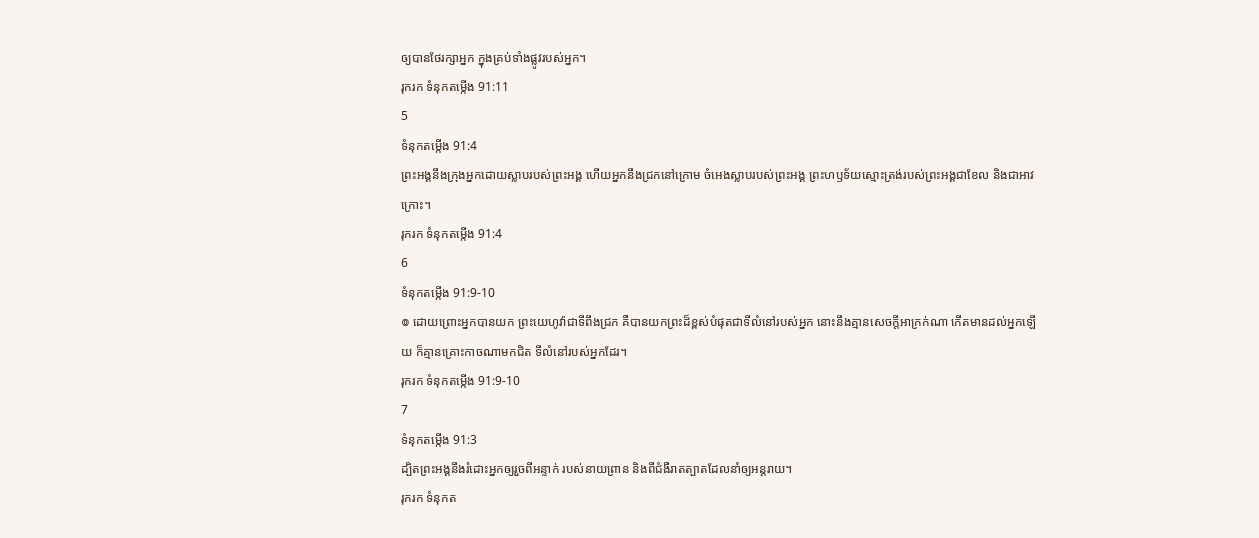ឲ្យបានថែរក្សាអ្នក ក្នុងគ្រប់ទាំងផ្លូវរបស់អ្នក។
រុករក ទំនុកតម្កើង 91:11
5
ទំនុកតម្កើង 91:4
ព្រះអង្គនឹងក្រុងអ្នកដោយស្លាបរបស់ព្រះអង្គ ហើយអ្នកនឹងជ្រកនៅក្រោម ចំអេងស្លាបរបស់ព្រះអង្គ ព្រះហឫទ័យស្មោះត្រង់របស់ព្រះអង្គជាខែល និងជាអាវក្រោះ។
រុករក ទំនុកតម្កើង 91:4
6
ទំនុកតម្កើង 91:9-10
៙ ដោយព្រោះអ្នកបានយក ព្រះយេហូវ៉ាជាទីពឹងជ្រក គឺបានយកព្រះដ៏ខ្ពស់បំផុតជាទីលំនៅរបស់អ្នក នោះនឹងគ្មានសេចក្ដីអាក្រក់ណា កើតមានដល់អ្នកឡើយ ក៏គ្មានគ្រោះកាចណាមកជិត ទីលំនៅរបស់អ្នកដែរ។
រុករក ទំនុកតម្កើង 91:9-10
7
ទំនុកតម្កើង 91:3
ដ្បិតព្រះអង្គនឹងរំដោះអ្នកឲ្យរួចពីអន្ទាក់ របស់នាយព្រាន និងពីជំងឺរាតត្បាតដែលនាំឲ្យអន្តរាយ។
រុករក ទំនុកត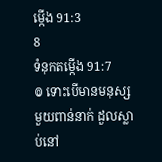ម្កើង 91:3
8
ទំនុកតម្កើង 91:7
៙ ទោះបើមានមនុស្សមួយពាន់នាក់ ដួលស្លាប់នៅ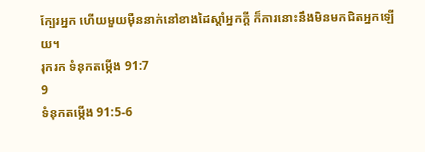ក្បែរអ្នក ហើយមួយម៉ឺននាក់នៅខាងដៃស្តាំអ្នកក្ដី ក៏ការនោះនឹងមិនមកជិតអ្នកឡើយ។
រុករក ទំនុកតម្កើង 91:7
9
ទំនុកតម្កើង 91:5-6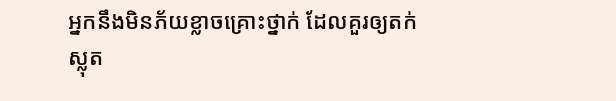អ្នកនឹងមិនភ័យខ្លាចគ្រោះថ្នាក់ ដែលគួរឲ្យតក់ស្លុត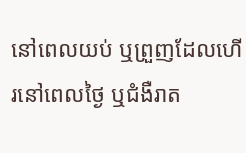នៅពេលយប់ ឬព្រួញដែលហើរនៅពេលថ្ងៃ ឬជំងឺរាត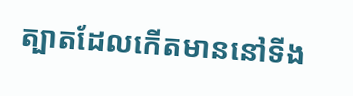ត្បាតដែលកើតមាននៅទីង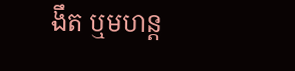ងឹត ឬមហន្ត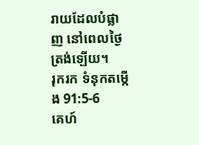រាយដែលបំផ្លាញ នៅពេលថ្ងៃត្រង់ឡើយ។
រុករក ទំនុកតម្កើង 91:5-6
គេហ៍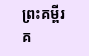ព្រះគម្ពីរ
គ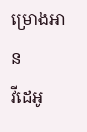ម្រោងអាន
វីដេអូ